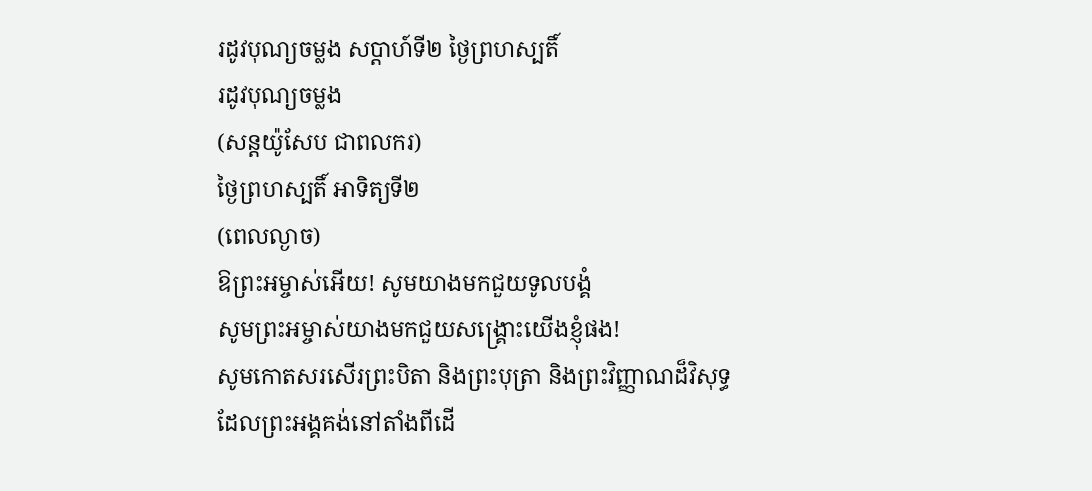រដូវបុណ្យចម្លង សប្តាហ៍ទី២ ថ្ងៃព្រហស្បតិ៍
រដូវបុណ្យចម្លង
(សន្តយ៉ូសែប ជាពលករ)
ថ្ងៃព្រហស្បតិ៍ អាទិត្យទី២
(ពេលល្ងាច)
ឱព្រះអម្ចាស់អើយ! សូមយាងមកជួយទូលបង្គំ
សូមព្រះអម្ចាស់យាងមកជួយសង្គ្រោះយើងខ្ញុំផង!
សូមកោតសរសើរព្រះបិតា និងព្រះបុត្រា និងព្រះវិញ្ញាណដ៏វិសុទ្ធ
ដែលព្រះអង្គគង់នៅតាំងពីដើ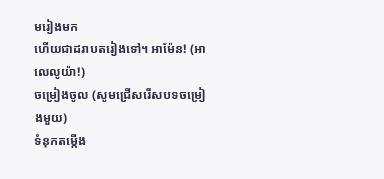មរៀងមក
ហើយជាដរាបតរៀងទៅ។ អាម៉ែន! (អាលេលូយ៉ា!)
ចម្រៀងចូល (សូមជ្រើសរើសបទចម្រៀងមួយ)
ទំនុកតម្កើង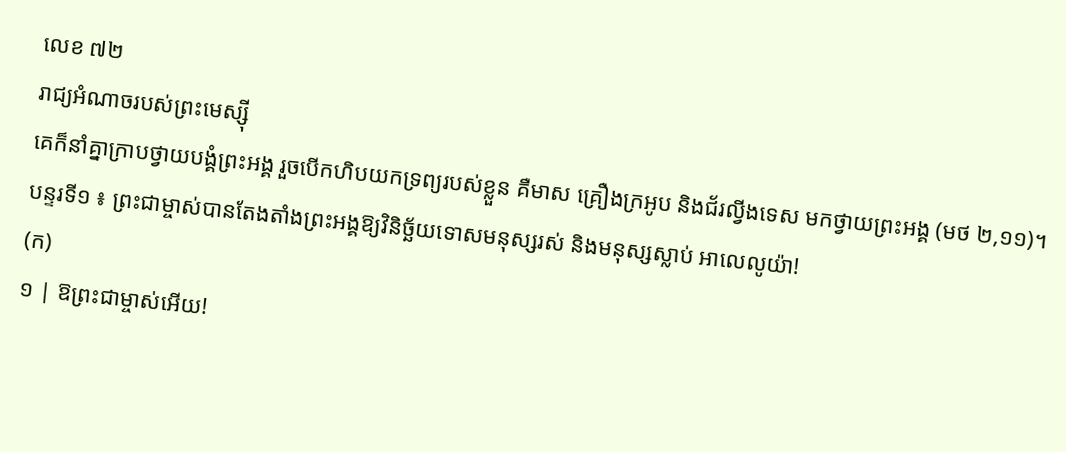លេខ ៧២
រាជ្យអំណាចរបស់ព្រះមេស្ស៊ី
គេក៏នាំគ្នាក្រាបថ្វាយបង្គំព្រះអង្គ រួចបើកហិបយកទ្រព្យរបស់ខ្លួន គឺមាស គ្រឿងក្រអូប និងជ័រល្វីងទេស មកថ្វាយព្រះអង្គ (មថ ២,១១)។
បន្ទរទី១ ៖ ព្រះជាម្ចាស់បានតែងតាំងព្រះអង្គឱ្យវិនិច្ឆ័យទោសមនុស្សរស់ និងមនុស្សស្លាប់ អាលេលូយ៉ា!
(ក)
១ | ឱព្រះជាម្ចាស់អើយ!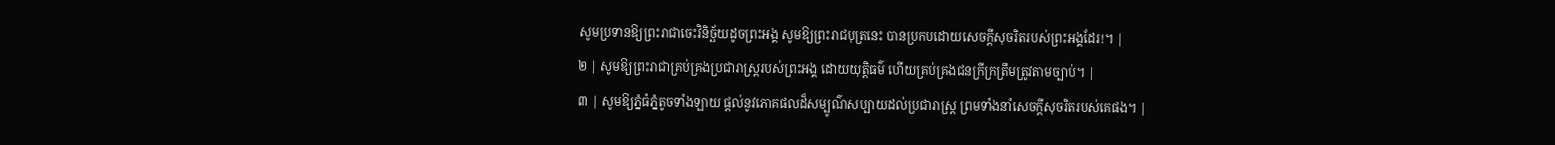សូមប្រទានឱ្យព្រះរាជាចេះវិនិច្ឆ័យដូចព្រះអង្គ សូមឱ្យព្រះរាជបុត្រនេះ បានប្រកបដោយសេចក្តីសុចរិតរបស់ព្រះអង្គដែរ!។ |
២ | សូមឱ្យព្រះរាជាគ្រប់គ្រងប្រជារាស្ត្ររបស់ព្រះអង្គ ដោយយុត្តិធម៌ ហើយគ្រប់គ្រងជនក្រីក្រត្រឹមត្រូវតាមច្បាប់។ |
៣ | សូមឱ្យភ្នំធំភ្នំតូចទាំងឡាយ ផ្តល់នូវភោគផលដ៏សម្បូណ៌សប្បាយដល់ប្រជារាស្ត្រ ព្រមទាំងនាំសេចក្តីសុចរិតរបស់គេផង។ |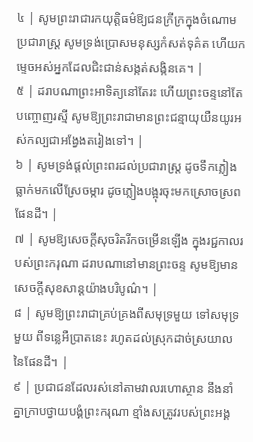៤ | សូមព្រះរាជារកយុត្តិធម៌ឱ្យជនក្រីក្រក្នុងចំណោមប្រជារាស្ត្រ សូមទ្រង់ប្រោសមនុស្សកំសត់ទុគ៌ត ហើយកម្ទេចអស់អ្នកដែលជិះជាន់សង្កត់សង្កិនគេ។ |
៥ | ដរាបណាព្រះអាទិត្យនៅតែរះ ហើយព្រះចន្ទនៅតែបញ្ចោញរស្មី សូមឱ្យព្រះរាជាមានព្រះជន្មាយុយឺនយូរអស់កល្បជាអង្វែងតរៀងទៅ។ |
៦ | សូមទ្រង់ផ្តល់ព្រះពរដល់ប្រជារាស្ត្រ ដូចទឹកភ្លៀងធ្លាក់មកលើស្រែចម្ការ ដូចភ្លៀងបង្អុរចុះមកស្រោចស្រពផែនដី។ |
៧ | សូមឱ្យសេចក្តីសុចរិតរីកចម្រើនឡើង ក្នុងរជ្ជកាលរបស់ព្រះករុណា ដរាបណានៅមានព្រះចន្ទ សូមឱ្យមានសេចក្តីសុខសាន្តយ៉ាងបរិបូណ៌។ |
៨ | សូមឱ្យព្រះរាជាគ្រប់គ្រងពីសមុទ្រមួយ ទៅសមុទ្រមួយ ពីទន្លេអឺប្រាតនេះ រហូតដល់ស្រុកដាច់ស្រយាលនៃផែនដី។ |
៩ | ប្រជាជនដែលរស់នៅតាមវាលរហោស្ថាន នឹងនាំគ្នាក្រាបថ្វាយបង្គំព្រះករុណា ខ្មាំងសត្រូវរបស់ព្រះអង្គ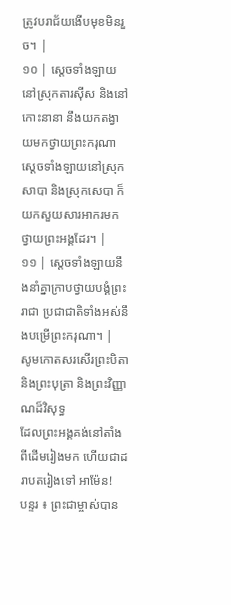ត្រូវបរាជ័យងើបមុខមិនរួច។ |
១០ | ស្តេចទាំងឡាយនៅស្រុកតារស៊ីស និងនៅកោះនានា នឹងយកតង្វាយមកថ្វាយព្រះករុណា ស្តេចទាំងឡាយនៅស្រុកសាបា និងស្រុកសេបា ក៏យកសួយសារអាករមកថ្វាយព្រះអង្គដែរ។ |
១១ | ស្តេចទាំងឡាយនឹងនាំគ្នាក្រាបថ្វាយបង្គំព្រះរាជា ប្រជាជាតិទាំងអស់នឹងបម្រើព្រះករុណា។ |
សូមកោតសរសើរព្រះបិតា និងព្រះបុត្រា និងព្រះវិញ្ញាណដ៏វិសុទ្ធ
ដែលព្រះអង្គគង់នៅតាំងពីដើមរៀងមក ហើយជាដរាបតរៀងទៅ អាម៉ែន!
បន្ទរ ៖ ព្រះជាម្ចាស់បាន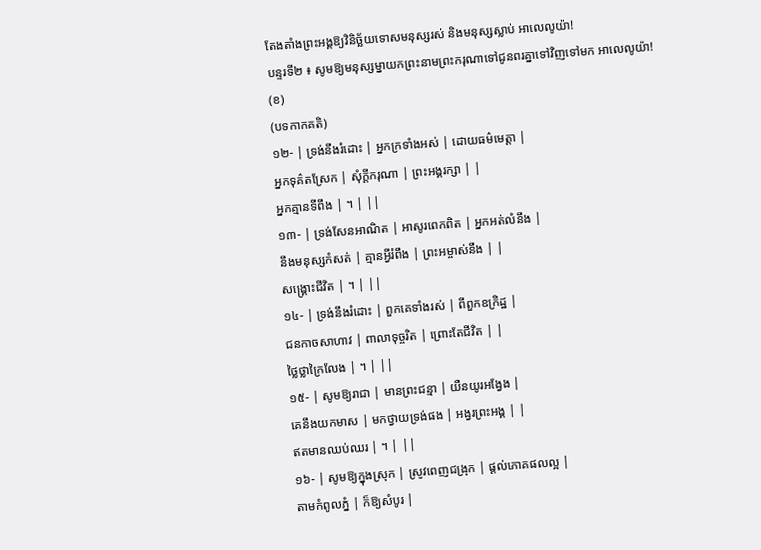តែងតាំងព្រះអង្គឱ្យវិនិច្ឆ័យទោសមនុស្សរស់ និងមនុស្សស្លាប់ អាលេលូយ៉ា!
បន្ទរទី២ ៖ សូមឱ្យមនុស្សម្នាយកព្រះនាមព្រះករុណាទៅជូនពរគ្នាទៅវិញទៅមក អាលេលូយ៉ា!
(ខ)
(បទកាកគតិ)
១២- | ទ្រង់នឹងរំដោះ | អ្នកក្រទាំងអស់ | ដោយធម៌មេត្តា |
អ្នកទុគ៌តស្រែក | សុំក្តីករុណា | ព្រះអង្គរក្សា | |
អ្នកគ្មានទីពឹង | ។ | ||
១៣- | ទ្រង់សែនអាណិត | អាសូរពេកពិត | អ្នកអត់លំនឹង |
នឹងមនុស្សកំសត់ | គ្មានអ្វីរំពឹង | ព្រះអម្ចាស់នឹង | |
សង្គ្រោះជីវិត | ។ | ||
១៤- | ទ្រង់នឹងរំដោះ | ពួកគេទាំងរស់ | ពីពួកឧក្រិដ្ឋ |
ជនកាចសាហាវ | ពាលាទុច្ចរិត | ព្រោះតែជីវិត | |
ថ្លៃថ្លាក្រៃលែង | ។ | ||
១៥- | សូមឱ្យរាជា | មានព្រះជន្មា | យឺនយូរអង្វែង |
គេនឹងយកមាស | មកថ្វាយទ្រង់ផង | អង្វរព្រះអង្គ | |
ឥតមានឈប់ឈរ | ។ | ||
១៦- | សូមឱ្យក្នុងស្រុក | ស្រូវពេញជង្រុក | ផ្តល់ភោគផលល្អ |
តាមកំពូលភ្នំ | ក៏ឱ្យសំបូរ |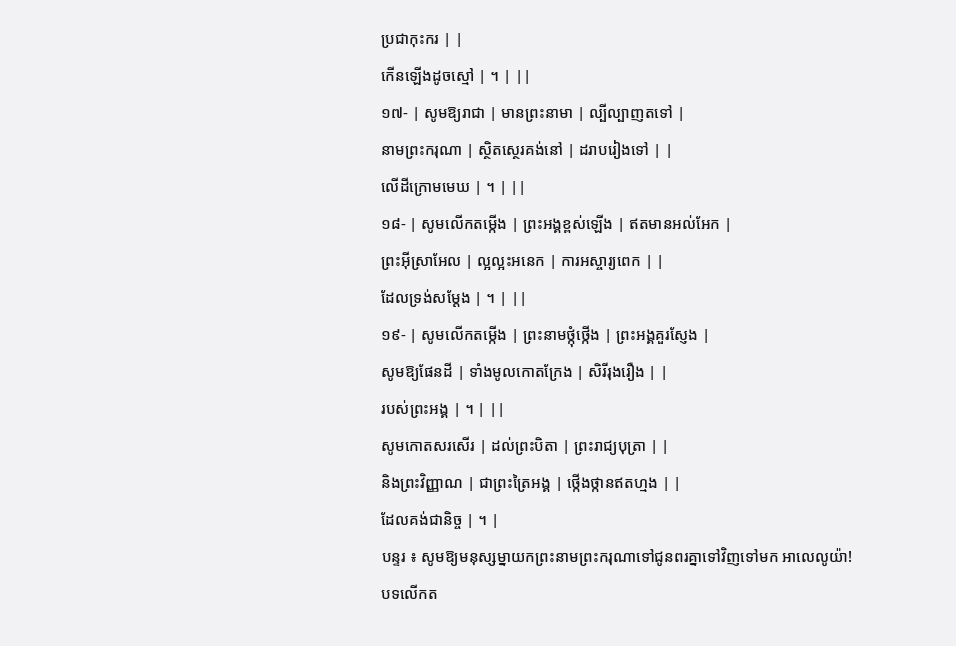ប្រជាកុះករ | |
កើនឡើងដូចស្មៅ | ។ | ||
១៧- | សូមឱ្យរាជា | មានព្រះនាមា | ល្បីល្បាញតទៅ |
នាមព្រះករុណា | ស្ថិតស្ថេរគង់នៅ | ដរាបរៀងទៅ | |
លើដីក្រោមមេឃ | ។ | ||
១៨- | សូមលើកតម្កើង | ព្រះអង្គខ្ពស់ឡើង | ឥតមានអល់អែក |
ព្រះអ៊ីស្រាអែល | ល្អល្អះអនេក | ការអស្ចារ្យពេក | |
ដែលទ្រង់សម្តែង | ។ | ||
១៩- | សូមលើកតម្កើង | ព្រះនាមថ្កុំថ្កើង | ព្រះអង្គគួរស្ញែង |
សូមឱ្យផែនដី | ទាំងមូលកោតក្រែង | សិរីរុងរឿង | |
របស់ព្រះអង្គ | ។ | ||
សូមកោតសរសើរ | ដល់ព្រះបិតា | ព្រះរាជ្យបុត្រា | |
និងព្រះវិញ្ញាណ | ជាព្រះត្រៃអង្គ | ថ្កើងថ្កានឥតហ្មង | |
ដែលគង់ជានិច្ច | ។ |
បន្ទរ ៖ សូមឱ្យមនុស្សម្នាយកព្រះនាមព្រះករុណាទៅជូនពរគ្នាទៅវិញទៅមក អាលេលូយ៉ា!
បទលើកត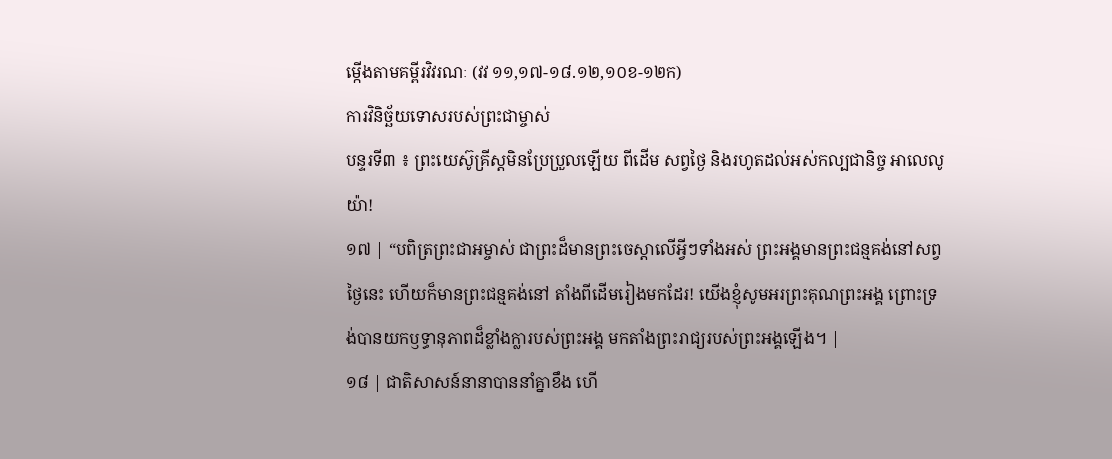ម្កើងតាមគម្ពីរវិវរណៈ (វវ ១១,១៧-១៨.១២,១០ខ-១២ក)
ការវិនិច្ឆ័យទោសរបស់ព្រះជាម្ចាស់
បន្ទរទី៣ ៖ ព្រះយេស៊ូគ្រីស្តមិនប្រែប្រួលឡើយ ពីដើម សព្វថ្ងៃ និងរហូតដល់អស់កល្បជានិច្ច អាលេលូយ៉ា!
១៧ | “បពិត្រព្រះជាអម្ចាស់ ជាព្រះដ៏មានព្រះចេស្តាលើអ្វីៗទាំងអស់ ព្រះអង្គមានព្រះជន្មគង់នៅសព្វថ្ងៃនេះ ហើយក៏មានព្រះជន្មគង់នៅ តាំងពីដើមរៀងមកដែរ! យើងខ្ញុំសូមអរព្រះគុណព្រះអង្គ ព្រោះទ្រង់បានយកឫទ្ធានុភាពដ៏ខ្លាំងក្លារបស់ព្រះអង្គ មកតាំងព្រះរាជ្យរបស់ព្រះអង្គឡើង។ |
១៨ | ជាតិសាសន៍នានាបាននាំគ្នាខឹង ហើ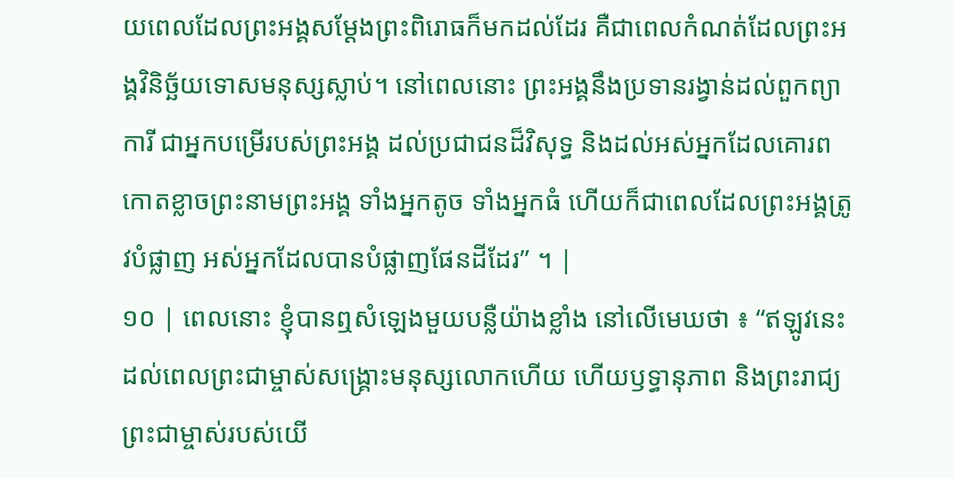យពេលដែលព្រះអង្គសម្តែងព្រះពិរោធក៏មកដល់ដែរ គឺជាពេលកំណត់ដែលព្រះអង្គវិនិច្ឆ័យទោសមនុស្សស្លាប់។ នៅពេលនោះ ព្រះអង្គនឹងប្រទានរង្វាន់ដល់ពួកព្យាការី ជាអ្នកបម្រើរបស់ព្រះអង្គ ដល់ប្រជាជនដ៏វិសុទ្ធ និងដល់អស់អ្នកដែលគោរពកោតខ្លាចព្រះនាមព្រះអង្គ ទាំងអ្នកតូច ទាំងអ្នកធំ ហើយក៏ជាពេលដែលព្រះអង្គត្រូវបំផ្លាញ អស់អ្នកដែលបានបំផ្លាញផែនដីដែរ” ។ |
១០ | ពេលនោះ ខ្ញុំបានឮសំឡេងមួយបន្លឺយ៉ាងខ្លាំង នៅលើមេឃថា ៖ “ឥឡូវនេះ ដល់ពេលព្រះជាម្ចាស់សង្គ្រោះមនុស្សលោកហើយ ហើយឫទ្ធានុភាព និងព្រះរាជ្យព្រះជាម្ចាស់របស់យើ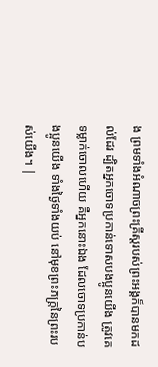ង ព្រមទាំងអំណាចព្រះគ្រីស្តរបស់ព្រះអង្គក៏បានមកដល់ដែរ ដ្បិតអ្នកចោទប្រកាន់ទោសបងប្អូនយើង ត្រូវគេទម្លាក់ចោលហើយ គឺអ្នកនោះឯង ដែលចោទប្រកាន់បងប្អូនយើង ទាំងថ្ងៃទាំងយប់ នៅមុខព្រះភក្ត្រនៃព្រះរបស់យើង។ |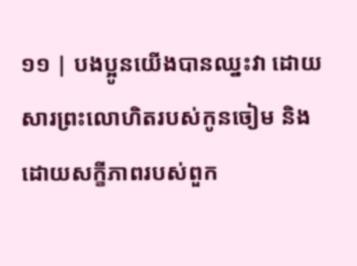១១ | បងប្អូនយើងបានឈ្នះវា ដោយសារព្រះលោហិតរបស់កូនចៀម និងដោយសក្ខីភាពរបស់ពួក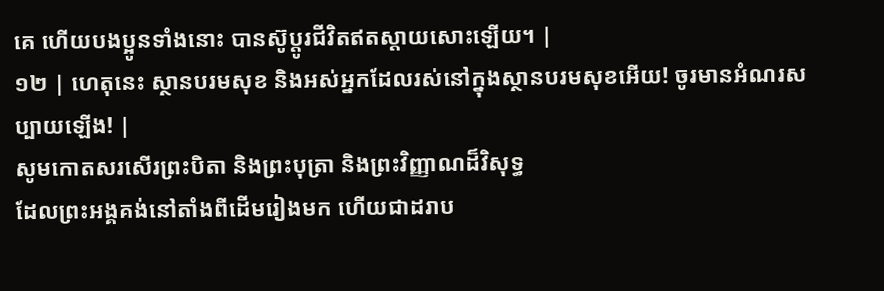គេ ហើយបងប្អូនទាំងនោះ បានស៊ូប្តូរជីវិតឥតស្តាយសោះឡើយ។ |
១២ | ហេតុនេះ ស្ថានបរមសុខ និងអស់អ្នកដែលរស់នៅក្នុងស្ថានបរមសុខអើយ! ចូរមានអំណរសប្បាយឡើង! |
សូមកោតសរសើរព្រះបិតា និងព្រះបុត្រា និងព្រះវិញ្ញាណដ៏វិសុទ្ធ
ដែលព្រះអង្គគង់នៅតាំងពីដើមរៀងមក ហើយជាដរាប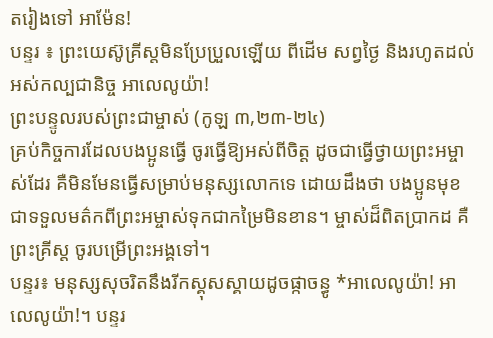តរៀងទៅ អាម៉ែន!
បន្ទរ ៖ ព្រះយេស៊ូគ្រីស្តមិនប្រែប្រួលឡើយ ពីដើម សព្វថ្ងៃ និងរហូតដល់អស់កល្បជានិច្ច អាលេលូយ៉ា!
ព្រះបន្ទូលរបស់ព្រះជាម្ចាស់ (កូឡ ៣,២៣-២៤)
គ្រប់កិច្ចការដែលបងប្អូនធ្វើ ចូរធ្វើឱ្យអស់ពីចិត្ត ដូចជាធ្វើថ្វាយព្រះអម្ចាស់ដែរ គឺមិនមែនធ្វើសម្រាប់មនុស្សលោកទេ ដោយដឹងថា បងប្អូនមុខជាទទួលមត៌កពីព្រះអម្ចាស់ទុកជាកម្រៃមិនខាន។ ម្ចាស់ដ៏ពិតប្រាកដ គឺព្រះគ្រីស្ត ចូរបម្រើព្រះអង្គទៅ។
បន្ទរ៖ មនុស្សសុចរិតនឹងរីកស្គុសស្គាយដូចផ្កាចន្ធូ *អាលេលូយ៉ា! អាលេលូយ៉ា!។ បន្ទរ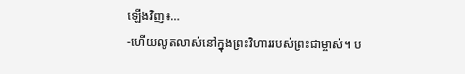ឡើងវិញ៖…
-ហើយលូតលាស់នៅក្នុងព្រះវិហាររបស់ព្រះជាម្ចាស់។ ប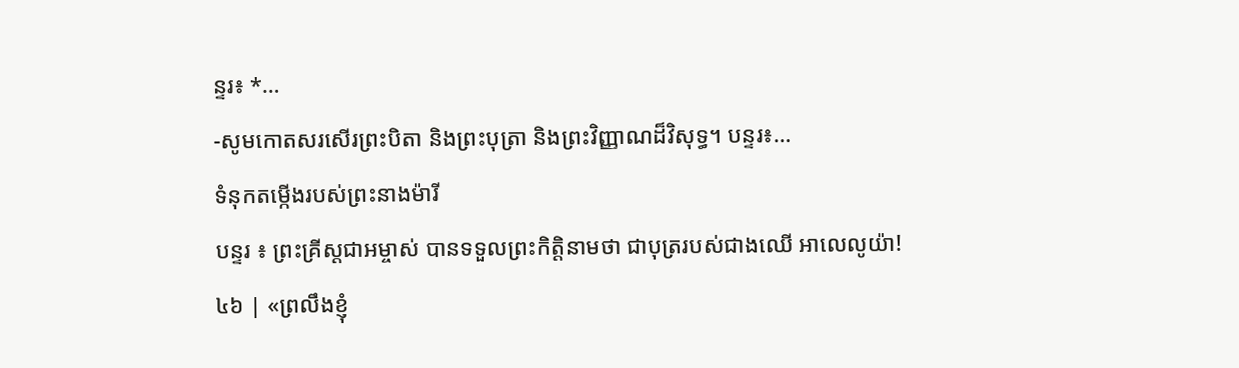ន្ទរ៖ *…
-សូមកោតសរសើរព្រះបិតា និងព្រះបុត្រា និងព្រះវិញ្ញាណដ៏វិសុទ្ធ។ បន្ទរ៖…
ទំនុកតម្កើងរបស់ព្រះនាងម៉ារី
បន្ទរ ៖ ព្រះគ្រីស្តជាអម្ចាស់ បានទទួលព្រះកិត្តិនាមថា ជាបុត្ររបស់ជាងឈើ អាលេលូយ៉ា!
៤៦ | «ព្រលឹងខ្ញុំ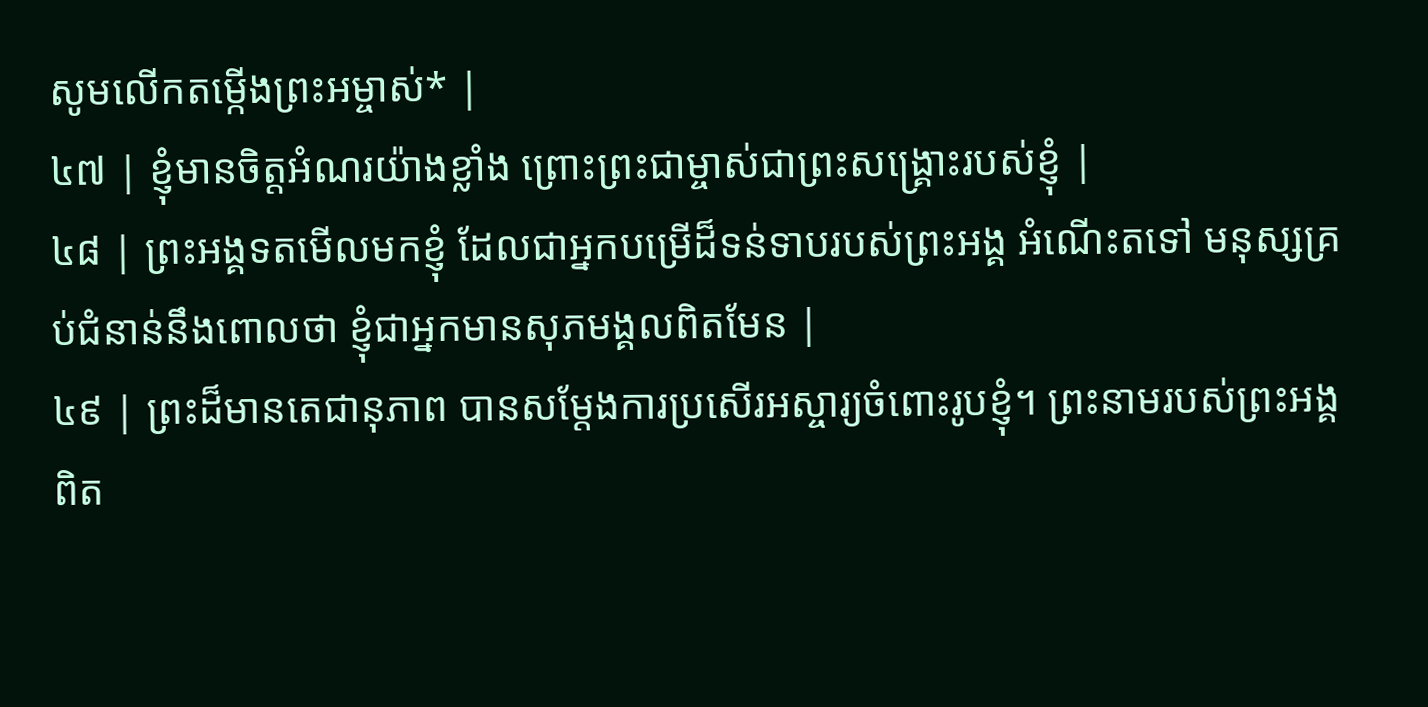សូមលើកតម្កើងព្រះអម្ចាស់* |
៤៧ | ខ្ញុំមានចិត្តអំណរយ៉ាងខ្លាំង ព្រោះព្រះជាម្ចាស់ជាព្រះសង្គ្រោះរបស់ខ្ញុំ |
៤៨ | ព្រះអង្គទតមើលមកខ្ញុំ ដែលជាអ្នកបម្រើដ៏ទន់ទាបរបស់ព្រះអង្គ អំណើះតទៅ មនុស្សគ្រប់ជំនាន់នឹងពោលថា ខ្ញុំជាអ្នកមានសុភមង្គលពិតមែន |
៤៩ | ព្រះដ៏មានតេជានុភាព បានសម្ដែងការប្រសើរអស្ចារ្យចំពោះរូបខ្ញុំ។ ព្រះនាមរបស់ព្រះអង្គពិត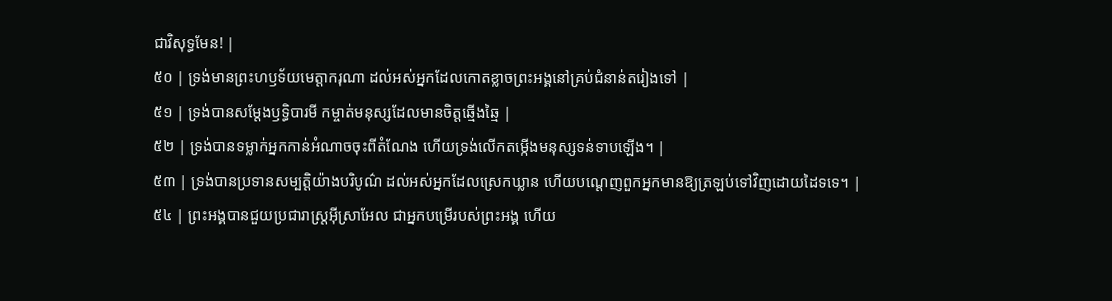ជាវិសុទ្ធមែន! |
៥០ | ទ្រង់មានព្រះហឫទ័យមេត្តាករុណា ដល់អស់អ្នកដែលកោតខ្លាចព្រះអង្គនៅគ្រប់ជំនាន់តរៀងទៅ |
៥១ | ទ្រង់បានសម្ដែងឫទ្ធិបារមី កម្ចាត់មនុស្សដែលមានចិត្តឆ្មើងឆ្មៃ |
៥២ | ទ្រង់បានទម្លាក់អ្នកកាន់អំណាចចុះពីតំណែង ហើយទ្រង់លើកតម្កើងមនុស្សទន់ទាបឡើង។ |
៥៣ | ទ្រង់បានប្រទានសម្បត្តិយ៉ាងបរិបូណ៌ ដល់អស់អ្នកដែលស្រេកឃ្លាន ហើយបណ្តេញពួកអ្នកមានឱ្យត្រឡប់ទៅវិញដោយដៃទទេ។ |
៥៤ | ព្រះអង្គបានជួយប្រជារាស្ត្រអ៊ីស្រាអែល ជាអ្នកបម្រើរបស់ព្រះអង្គ ហើយ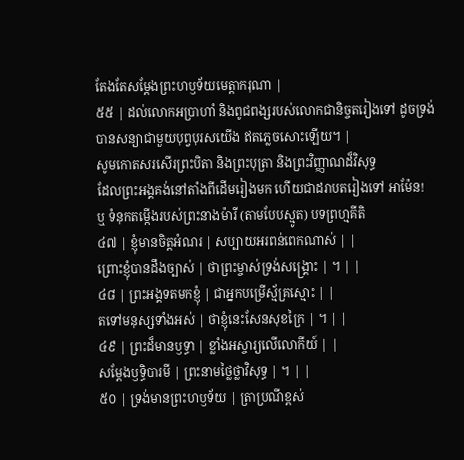តែងតែសម្ដែងព្រះហឫទ័យមេត្តាករុណា |
៥៥ | ដល់លោកអប្រាហាំ និងពូជពង្សរបស់លោកជានិច្ចតរៀងទៅ ដូចទ្រង់បានសន្យាជាមួយបុព្វបុរសយើង ឥតភ្លេចសោះឡើយ។ |
សូមកោតសរសើរព្រះបិតា និងព្រះបុត្រា និងព្រះវិញ្ញាណដ៏វិសុទ្ធ
ដែលព្រះអង្គគង់នៅតាំងពីដើមរៀងមក ហើយជាដរាបតរៀងទៅ អាម៉ែន!
ឬ ទំនុកតម្កើងរបស់ព្រះនាងម៉ារី (តាមបែបស្មូត) បទព្រហ្មគីតិ
៤៧ | ខ្ញុំមានចិត្តអំណរ | សប្បាយអរពន់ពេកណាស់ | |
ព្រោះខ្ញុំបានដឹងច្បាស់ | ថាព្រះម្ចាស់ទ្រង់សង្គ្រោះ | ។ | |
៤៨ | ព្រះអង្គទតមកខ្ញុំ | ជាអ្នកបម្រើស្ម័គ្រស្មោះ | |
តទៅមនុស្សទាំងអស់ | ថាខ្ញុំនេះសែនសុខក្រៃ | ។ | |
៤៩ | ព្រះដ៏មានឫទ្ធា | ខ្លាំងអស្ចារ្យលើលោកីយ៍ | |
សម្ដែងឫទ្ធិបារមី | ព្រះនាមថ្លៃថ្លាវិសុទ្ធ | ។ | |
៥០ | ទ្រង់មានព្រះហឫទ័យ | ត្រាប្រណីខ្ពស់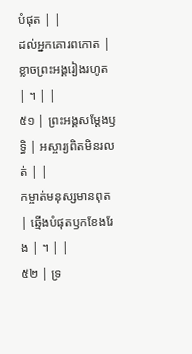បំផុត | |
ដល់អ្នកគោរពកោត | ខ្លាចព្រះអង្គរៀងរហូត | ។ | |
៥១ | ព្រះអង្គសម្ដែងឫទ្ធិ | អស្ចារ្យពិតមិនរលត់ | |
កម្ចាត់មនុស្សមានពុត | ឆ្មើងបំផុតឫកខែងរែង | ។ | |
៥២ | ទ្រ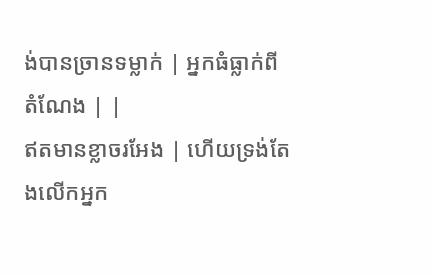ង់បានច្រានទម្លាក់ | អ្នកធំធ្លាក់ពីតំណែង | |
ឥតមានខ្លាចរអែង | ហើយទ្រង់តែងលើកអ្នក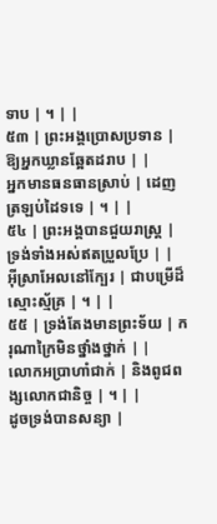ទាប | ។ | |
៥៣ | ព្រះអង្គប្រោសប្រទាន | ឱ្យអ្នកឃ្លានឆ្អែតដរាប | |
អ្នកមានធនធានស្រាប់ | ដេញត្រឡប់ដៃទទេ | ។ | |
៥៤ | ព្រះអង្គបានជួយរាស្ត្រ | ទ្រង់ទាំងអស់ឥតប្រួលប្រែ | |
អ៊ីស្រាអែលនៅក្បែរ | ជាបម្រើដ៏ស្មោះស្ម័គ្រ | ។ | |
៥៥ | ទ្រង់តែងមានព្រះទ័យ | ករុណាក្រៃមិនថ្នាំងថ្នាក់ | |
លោកអប្រាហាំជាក់ | និងពូជពង្សលោកជានិច្ច | ។ | |
ដូចទ្រង់បានសន្យា |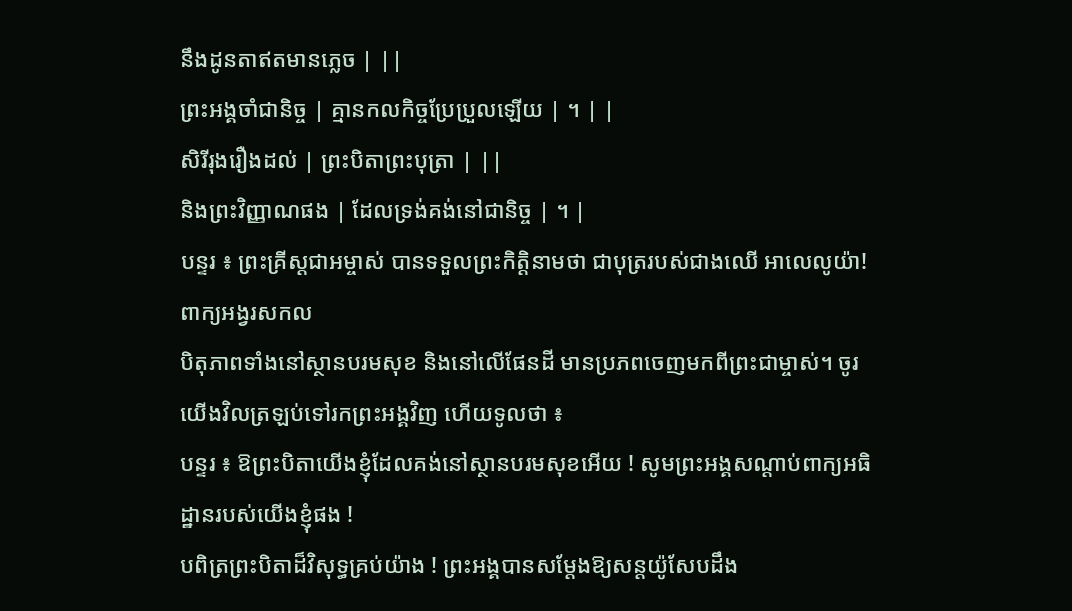នឹងដូនតាឥតមានភ្លេច | ||
ព្រះអង្គចាំជានិច្ច | គ្មានកលកិច្ចប្រែប្រួលឡើយ | ។ | |
សិរីរុងរឿងដល់ | ព្រះបិតាព្រះបុត្រា | ||
និងព្រះវិញ្ញាណផង | ដែលទ្រង់គង់នៅជានិច្ច | ។ |
បន្ទរ ៖ ព្រះគ្រីស្តជាអម្ចាស់ បានទទួលព្រះកិត្តិនាមថា ជាបុត្ររបស់ជាងឈើ អាលេលូយ៉ា!
ពាក្យអង្វរសកល
បិតុភាពទាំងនៅស្ថានបរមសុខ និងនៅលើផែនដី មានប្រភពចេញមកពីព្រះជាម្ចាស់។ ចូរយើងវិលត្រឡប់ទៅរកព្រះអង្គវិញ ហើយទូលថា ៖
បន្ទរ ៖ ឱព្រះបិតាយើងខ្ញុំដែលគង់នៅស្ថានបរមសុខអើយ ! សូមព្រះអង្គសណ្តាប់ពាក្យអធិដ្ឋានរបស់យើងខ្ញុំផង !
បពិត្រព្រះបិតាដ៏វិសុទ្ធគ្រប់យ៉ាង ! ព្រះអង្គបានសម្តែងឱ្យសន្តយ៉ូសែបដឹង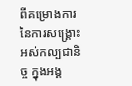ពីគម្រោងការនៃការសង្រ្គោះអស់កល្បជានិច្ច ក្នុងអង្គ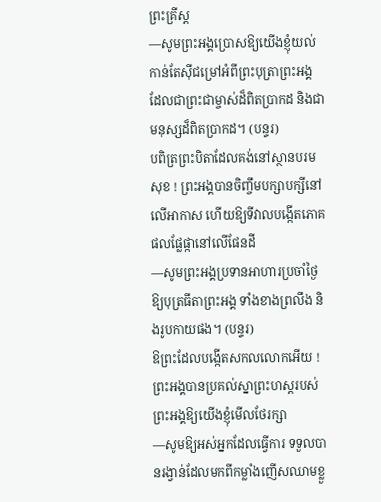ព្រះគ្រីស្ត
—សូមព្រះអង្គប្រោសឱ្យយើងខ្ញុំយល់កាន់តែស៊ីជម្រៅអំពីព្រះបុត្រាព្រះអង្គ ដែលជាព្រះជាម្ចាស់ដ៏ពិតប្រាកដ និងជាមនុស្សដ៏ពិតប្រាកដ។ (បន្ទរ)
បពិត្រព្រះបិតាដែលគង់នៅស្ថានបរមសុខ ! ព្រះអង្គបានចិញ្ចឹមបក្សាបក្សីនៅលើអាកាស ហើយឱ្យទីវាលបង្កើតភោគផលផ្លែផ្កានៅលើផែនដី
—សូមព្រះអង្គប្រទានអាហារប្រចាំថ្ងៃឱ្យបុត្រធីតាព្រះអង្គ ទាំងខាងព្រលឹង និងរូបកាយផង។ (បន្ទរ)
ឱព្រះដែលបង្កើតសកលលោកអើយ ! ព្រះអង្គបានប្រគល់ស្នាព្រះហស្តរបស់ព្រះអង្គឱ្យយើងខ្ញុំមើលថែរក្សា
—សូមឱ្យអស់អ្នកដែលធ្វើការ ទទួលបានរង្វាន់ដែលមកពីកម្លាំងញើសឈាមខ្លួ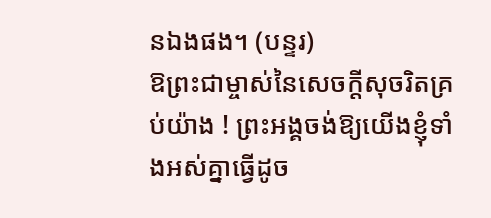នឯងផង។ (បន្ទរ)
ឱព្រះជាម្ចាស់នៃសេចក្តីសុចរិតគ្រប់យ៉ាង ! ព្រះអង្គចង់ឱ្យយើងខ្ញុំទាំងអស់គ្នាធ្វើដូច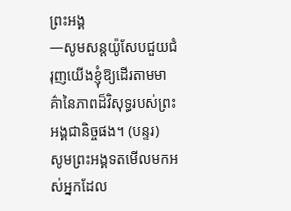ព្រះអង្គ
—សូមសន្តយ៉ូសែបជួយជំរុញយើងខ្ញុំឱ្យដើរតាមមាគ៌ានៃភាពដ៏វិសុទ្ធរបស់ព្រះអង្គជានិច្ចផង។ (បន្ទរ)
សូមព្រះអង្គទតមើលមកអស់អ្នកដែល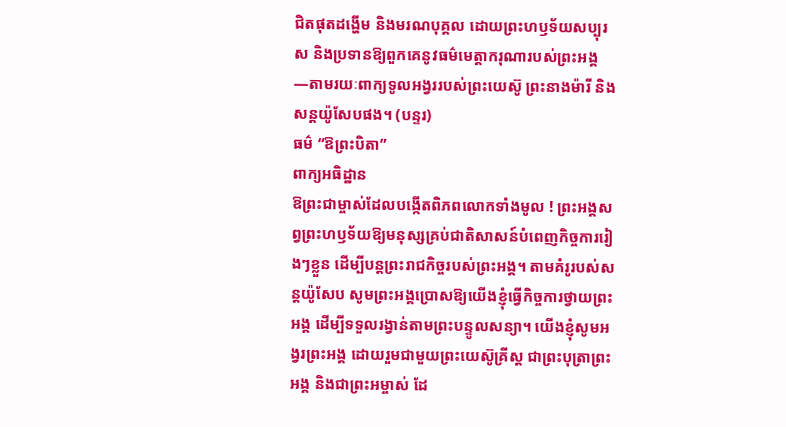ជិតផុតដង្ហើម និងមរណបុគ្គល ដោយព្រះហឫទ័យសប្បុរស និងប្រទានឱ្យពួកគេនូវធម៌មេត្តាករុណារបស់ព្រះអង្គ
—តាមរយៈពាក្យទូលអង្វររបស់ព្រះយេស៊ូ ព្រះនាងម៉ារី និងសន្តយ៉ូសែបផង។ (បន្ទរ)
ធម៌ “ឱព្រះបិតា”
ពាក្យអធិដ្ឋាន
ឱព្រះជាម្ចាស់ដែលបង្កើតពិភពលោកទាំងមូល ! ព្រះអង្គសព្វព្រះហឫទ័យឱ្យមនុស្សគ្រប់ជាតិសាសន៍បំពេញកិច្ចការរៀងៗខ្លួន ដើម្បីបន្តព្រះរាជកិច្ចរបស់ព្រះអង្គ។ តាមគំរូរបស់សន្តយ៉ូសែប សូមព្រះអង្គប្រោសឱ្យយើងខ្ញុំធ្វើកិច្ចការថ្វាយព្រះអង្គ ដើម្បីទទួលរង្វាន់តាមព្រះបន្ទូលសន្យា។ យើងខ្ញុំសូមអង្វរព្រះអង្គ ដោយរួមជាមួយព្រះយេស៊ូគ្រីស្ត ជាព្រះបុត្រាព្រះអង្គ និងជាព្រះអម្ចាស់ ដែ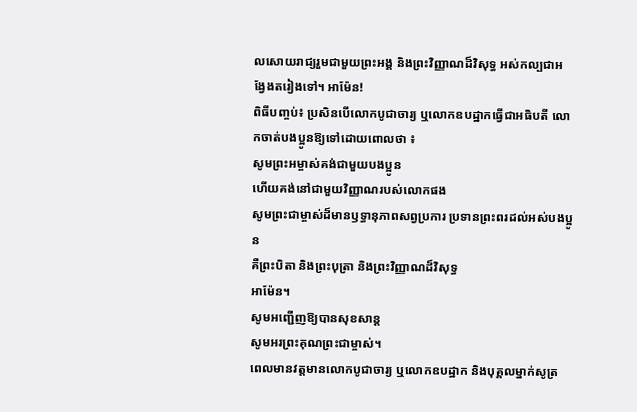លសោយរាជ្យរួមជាមួយព្រះអង្គ និងព្រះវិញ្ញាណដ៏វិសុទ្ធ អស់កល្បជាអង្វែងតរៀងទៅ។ អាម៉ែន!
ពិធីបញ្ចប់៖ ប្រសិនបើលោកបូជាចារ្យ ឬលោកឧបដ្ឋាកធ្វើជាអធិបតី លោកចាត់បងប្អូនឱ្យទៅដោយពោលថា ៖
សូមព្រះអម្ចាស់គង់ជាមួយបងប្អូន
ហើយគង់នៅជាមួយវិញ្ញាណរបស់លោកផង
សូមព្រះជាម្ចាស់ដ៏មានឫទ្ធានុភាពសព្វប្រការ ប្រទានព្រះពរដល់អស់បងប្អូន
គឺព្រះបិតា និងព្រះបុត្រា និងព្រះវិញ្ញាណដ៏វិសុទ្ធ
អាម៉ែន។
សូមអញ្ជើញឱ្យបានសុខសាន្ត
សូមអរព្រះគុណព្រះជាម្ចាស់។
ពេលមានវត្តមានលោកបូជាចារ្យ ឬលោកឧបដ្ឋាក និងបុគ្គលម្នាក់សូត្រ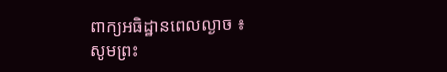ពាក្យអធិដ្ឋានពេលល្ងាច ៖
សូមព្រះ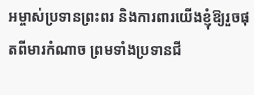អម្ចាស់ប្រទានព្រះពរ និងការពារយើងខ្ញុំឱ្យរួចផុតពីមារកំណាច ព្រមទាំងប្រទានជី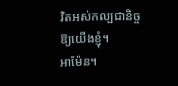វិតអស់កល្បជានិច្ចឱ្យយើងខ្ញុំ។
អាម៉ែន។